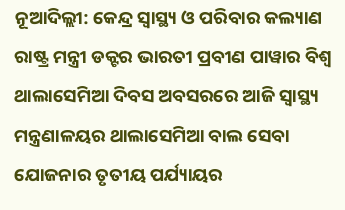ନୂଆଦିଲ୍ଲୀ: କେନ୍ଦ୍ର ସ୍ବାସ୍ଥ୍ୟ ଓ ପରିବାର କଲ୍ୟାଣ ରାଷ୍ଟ୍ର ମନ୍ତ୍ରୀ ଡକ୍ଟର ଭାରତୀ ପ୍ରବୀଣ ପାୱାର ବିଶ୍ବ ଥାଲାସେମିଆ ଦିବସ ଅବସରରେ ଆଜି ସ୍ବାସ୍ଥ୍ୟ ମନ୍ତ୍ରଣାଳୟର ଥାଲାସେମିଆ ବାଲ ସେବା ଯୋଜନାର ତୃତୀୟ ପର୍ଯ୍ୟାୟର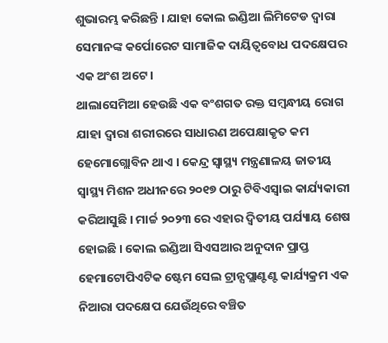ଶୁଭାରମ୍ଭ କରିଛନ୍ତି । ଯାହା କୋଲ ଇଣ୍ଡିଆ ଲିମିଟେଡ ଦ୍ବାରା ସେମାନଙ୍କ କର୍ପୋରେଟ ସାମାଜିକ ଦାୟିତ୍ବବୋଧ ପଦକ୍ଷେପର ଏକ ଅଂଶ ଅଟେ ।
ଥାଲାସେମିଆ ହେଉଛି ଏକ ବଂଶଗତ ରକ୍ତ ସମ୍ବନ୍ଧୀୟ ରୋଗ ଯାହା ଦ୍ବାରା ଶରୀରରେ ସାଧାରଣ ଅପେକ୍ଷାକୃତ କମ ହେମୋଗ୍ଲୋବିନ ଥାଏ । କେନ୍ଦ୍ର ସ୍ବାସ୍ଥ୍ୟ ମନ୍ତ୍ରଣାଳୟ ଜାତୀୟ ସ୍ବାସ୍ଥ୍ୟ ମିଶନ ଅଧୀନରେ ୨୦୧୭ ଠାରୁ ଟିବିଏସ୍ବାଇ କାର୍ଯ୍ୟକାରୀ କରିଆସୁଛି । ମାର୍ଚ୍ଚ ୨୦୨୩ ରେ ଏହାର ଦ୍ବିତୀୟ ପର୍ଯ୍ୟାୟ ଶେଷ ହୋଇଛି । କୋଲ ଇଣ୍ଡିଆ ସିଏସଆର ଅନୁଦାନ ପ୍ରାପ୍ତ ହେମାଟୋପିଏଟିକ ଷ୍ଟେମ ସେଲ ଟ୍ରାନ୍ସପ୍ଲାଣ୍ଟଣ୍ଟ କାର୍ଯ୍ୟକ୍ରମ ଏକ ନିଆରା ପଦକ୍ଷେପ ଯେଉଁଥିରେ ବଞ୍ଚିତ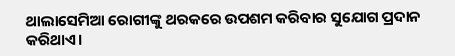ଥାଲାସେମିଆ ରୋଗୀଙ୍କୁ ଥରକରେ ଉପଶମ କରିବାର ସୁଯୋଗ ପ୍ରଦାନ କରିଥାଏ।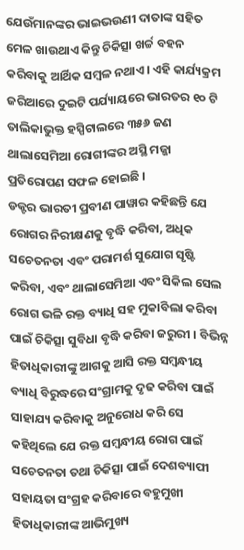ଯେଉଁମାନଙ୍କର ଭାଇଭଉଣୀ ଦାତାଙ୍କ ସହିତ ମେଳ ଖାଉଥାଏ କିନ୍ତୁ ଚିକିତ୍ସା ଖର୍ଚ୍ଚ ବହନ କରିବାକୁ ଆର୍ଥିକ ସମ୍ବଳ ନଥାଏ । ଏହି କାର୍ଯ୍ୟକ୍ରମ ଜରିଆରେ ଦୁଇଟି ପର୍ଯ୍ୟାୟରେ ଭାରତର ୧୦ ଟି ତାଲିକାଭୁକ୍ତ ହସ୍ପିଟାଲରେ ୩୫୬ ଜଣ ଥାଲାସେମିଆ ରୋଗୀଙ୍କର ଅସ୍ଥି ମଜ୍ଜା ପ୍ରତିରୋପଣ ସଫଳ ହୋଇଛି ।
ଡକ୍ଟର ଭାରତୀ ପ୍ରବୀଣ ପାୱାର କହିଛନ୍ତି ଯେ ରୋଗର ନିରୀକ୍ଷଣକୁ ବୃଦ୍ଧି କରିବା, ଅଧିକ ସଚେତନତା ଏବଂ ପରାମର୍ଶ ସୁଯୋଗ ସୃଷ୍ଟି କରିବା, ଏବଂ ଥାଲାସେମିଆ ଏବଂ ସିକିଲ ସେଲ ରୋଗ ଭଳି ରକ୍ତ ବ୍ୟାଧି ସହ ମୁକାବିଲା କରିବା ପାଇଁ ଚିକିତ୍ସା ସୁବିଧା ବୃଦ୍ଧି କରିବା ଜରୁରୀ । ବିଭିନ୍ନ ହିତାଧିକାରୀଙ୍କୁ ଆଗକୁ ଆସି ରକ୍ତ ସମ୍ବନ୍ଧୀୟ ବ୍ୟାଧି ବିରୁଦ୍ଧରେ ସଂଗ୍ରାମକୁ ଦୃଢ କରିବା ପାଇଁ ସାହାଯ୍ୟ କରିବାକୁ ଅନୁରୋଧ କରି ସେ କହିଥିଲେ ଯେ ରକ୍ତ ସମ୍ବନ୍ଧୀୟ ରୋଗ ପାଇଁ ସଚେତନତା ତଥା ଚିକିତ୍ସା ପାଇଁ ଦେଶବ୍ୟାପୀ ସହାୟତା ସଂଗ୍ରହ କରିବାରେ ବହୁମୁଖୀ ହିତାଧିକାରୀଙ୍କ ଆଭିମୁଖ୍ୟ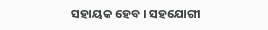ସହାୟକ ହେବ । ସହଯୋଗୀ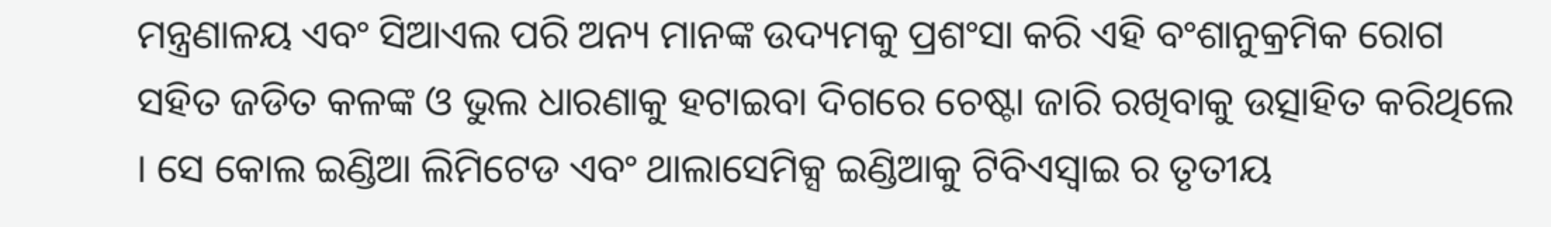ମନ୍ତ୍ରଣାଳୟ ଏବଂ ସିଆଏଲ ପରି ଅନ୍ୟ ମାନଙ୍କ ଉଦ୍ୟମକୁ ପ୍ରଶଂସା କରି ଏହି ବଂଶାନୁକ୍ରମିକ ରୋଗ ସହିତ ଜଡିତ କଳଙ୍କ ଓ ଭୁଲ ଧାରଣାକୁ ହଟାଇବା ଦିଗରେ ଚେଷ୍ଟା ଜାରି ରଖିବାକୁ ଉତ୍ସାହିତ କରିଥିଲେ । ସେ କୋଲ ଇଣ୍ଡିଆ ଲିମିଟେଡ ଏବଂ ଥାଲାସେମିକ୍ସ ଇଣ୍ଡିଆକୁ ଟିବିଏସ୍ବାଇ ର ତୃତୀୟ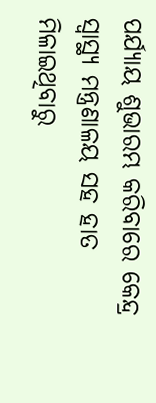ପର୍ଯ୍ୟାୟ ଶୁଭାରମ୍ଭ କରିବାରେ କେନ୍ଦ୍ର ସ୍ବାସ୍ଥ୍ୟ ମନ୍ତ୍ରଣାଳୟ ସହ ହାତ ମିଳାଇଥିବାରୁ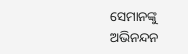ସେମାନଙ୍କୁ ଅଭିନନ୍ଦନ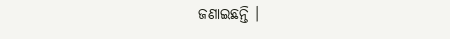ଜଣାଇଛନ୍ତି ।